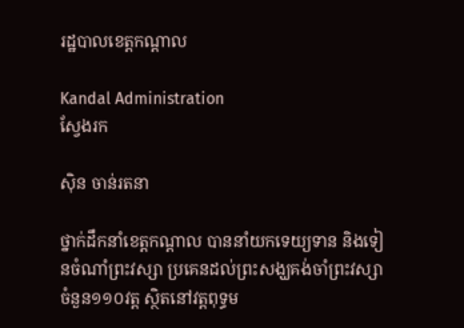រដ្ឋបាលខេត្តកណ្តាល

Kandal Administration
ស្វែងរក

ស៊ិន ចាន់រតនា

ថ្នាក់ដឹកនាំខេត្តកណ្តាល បាននាំយកទេយ្យទាន និងទៀនចំណាំព្រះវស្សា ប្រគេនដល់ព្រះសង្ឃគង់ចាំព្រះវស្សា ចំនួន១១០វត្ត ស្ថិតនៅវត្តពុទ្ធម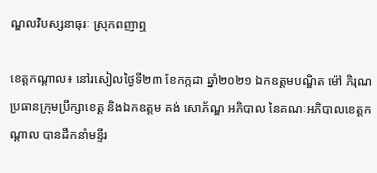ណ្ឌលវិបស្សនាធុរៈ ស្រុកពញាឮ

ខេត្តកណ្តាល៖ នៅរសៀលថ្ងៃទី២៣ ខែកក្កដា ឆ្នាំ២០២១ ឯកឧត្ដមបណ្ឌិត ម៉ៅ ភិរុណ ប្រធានក្រុមប្រឹក្សាខេត្ត និងឯកឧត្ដម គង់ សោភ័ណ្ឌ អភិបាល នៃគណៈអភិបាលខេត្តកណ្ដាល បានដឹកនាំមន្ទីរ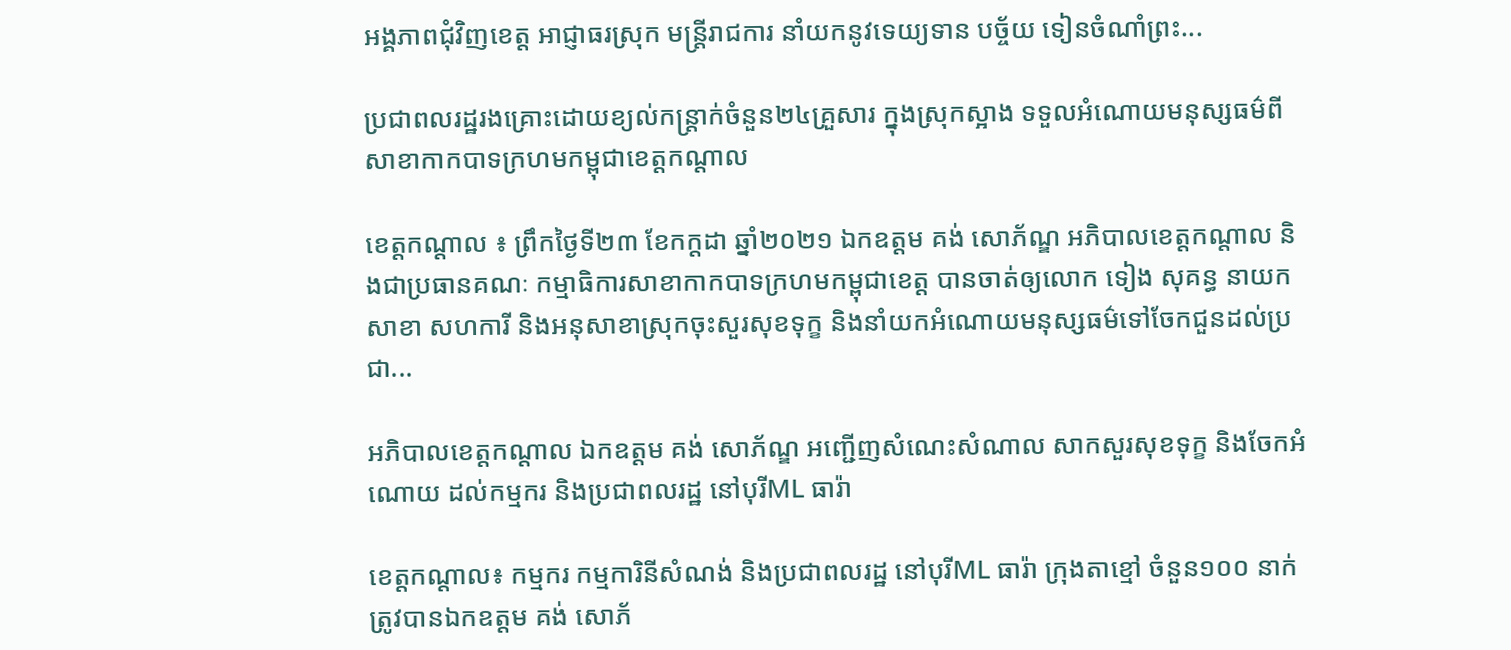អង្គភាពជុំវិញខេត្ត អាជ្ញាធរស្រុក មន្ត្រីរាជការ នាំយកនូវទេយ្យទាន បច្ច័យ ទៀនចំណាំព្រះ...

ប្រជាពលរដ្ឋរងគ្រោះដោយខ្យល់កន្ត្រាក់ចំនួន២៤គ្រួសារ ក្នុងស្រុកស្អាង ទទួលអំណោយមនុស្សធម៌ពីសាខាកាកបាទក្រហមកម្ពុជាខេត្តកណ្តាល

ខេត្តកណ្តាល ៖ ព្រឹកថ្ងៃទី២៣ ខែកក្តដា ឆ្នាំ២០២១ ឯកឧត្តម គង់ សោភ័ណ្ឌ អភិបាលខេត្តកណ្តាល និងជាប្រធានគណៈ កម្មាធិការសាខាកាកបាទក្រហមកម្ពុជាខេត្ត បានចាត់ឲ្យលោក ទៀង សុគន្ធ នាយកសាខា សហការី និងអនុសាខាស្រុកចុះសួរសុខទុក្ខ និងនាំយកអំណោយមនុស្សធម៌ទៅចែកជួនដល់ប្រជា...

អភិបាលខេត្តកណ្ដាល ឯកឧត្ដម គង់ សោភ័ណ្ឌ អញ្ជើញសំណេះសំណាល សាកសួរសុខទុក្ខ និងចែកអំណោយ ដល់កម្មករ និងប្រជាពលរដ្ឋ នៅបុរីML ធារ៉ា

ខេត្តកណ្ដាល៖ កម្មករ កម្មការិនីសំណង់ និងប្រជាពលរដ្ឋ នៅបុរីML ធារ៉ា ក្រុងតាខ្មៅ ចំនួន១០០ នាក់ ត្រូវបានឯកឧត្ដម គង់ សោភ័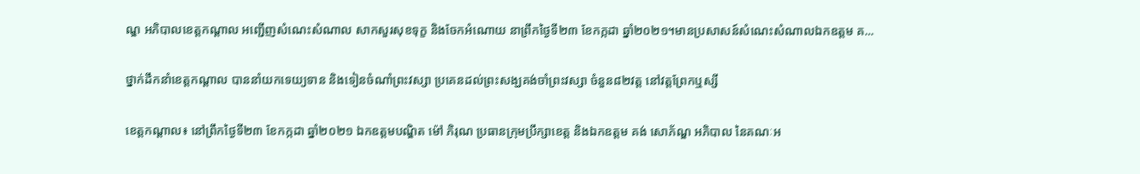ណ្ឌ អភិបាលខេត្តកណ្ដាល អញ្ជើញសំណេះសំណាល សាកសួរសុខទុក្ខ និងចែកអំណោយ នាព្រឹកថ្ងៃទី២៣ ខែកក្កដា ឆ្នាំ២០២១។មានប្រសាសន៍សំណេះសំណាលឯកឧត្តម គ...

ថ្នាក់ដឹកនាំខេត្តកណ្តាល បាននាំយកទេយ្យទាន និងទៀនចំណាំព្រះវស្សា ប្រគេនដល់ព្រះសង្ឃគង់ចាំព្រះវស្សា ចំនួន៨២វត្ត នៅវត្តព្រែកឬស្សី

ខេត្តកណ្តាល៖ នៅព្រឹកថ្ងៃទី២៣ ខែកក្កដា ឆ្នាំ២០២១ ឯកឧត្ដមបណ្ឌិត ម៉ៅ ភិរុណ ប្រធានក្រុមប្រឹក្សាខេត្ត និងឯកឧត្ដម គង់ សោភ័ណ្ឌ អភិបាល នៃគណៈអ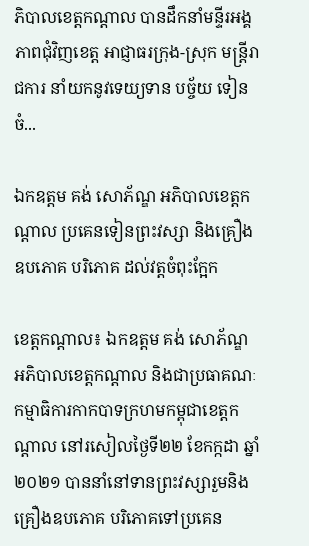ភិបាលខេត្តកណ្ដាល បានដឹកនាំមន្ទីរអង្គភាពជុំវិញខេត្ត អាជ្ញាធរក្រុង-ស្រុក មន្ត្រីរាជការ នាំយកនូវទេយ្យទាន បច្ច័យ ទៀនចំ...

ឯកឧត្តម គង់ សោភ័ណ្ឌ អភិបាលខេត្តកណ្ដាល ប្រគេនទៀនព្រះវស្សា និងគ្រឿងឧបភោគ បរិភោគ ដល់វត្តចំពុះក្អែក

ខេត្តកណ្ដាល៖ ឯកឧត្តម គង់ សោភ័ណ្ឌ អភិបាលខេត្តកណ្ដាល និងជាប្រធាគណៈកម្មាធិការកាកបាទក្រហមកម្ពុជាខេត្តកណ្តាល នៅរសៀលថ្ងៃទី២២ ខែកក្កដា ឆ្នាំ២០២១ បាននាំនៅទានព្រះវស្សារួមនិងគ្រឿងឧបភោគ បរិភោគទៅប្រគេន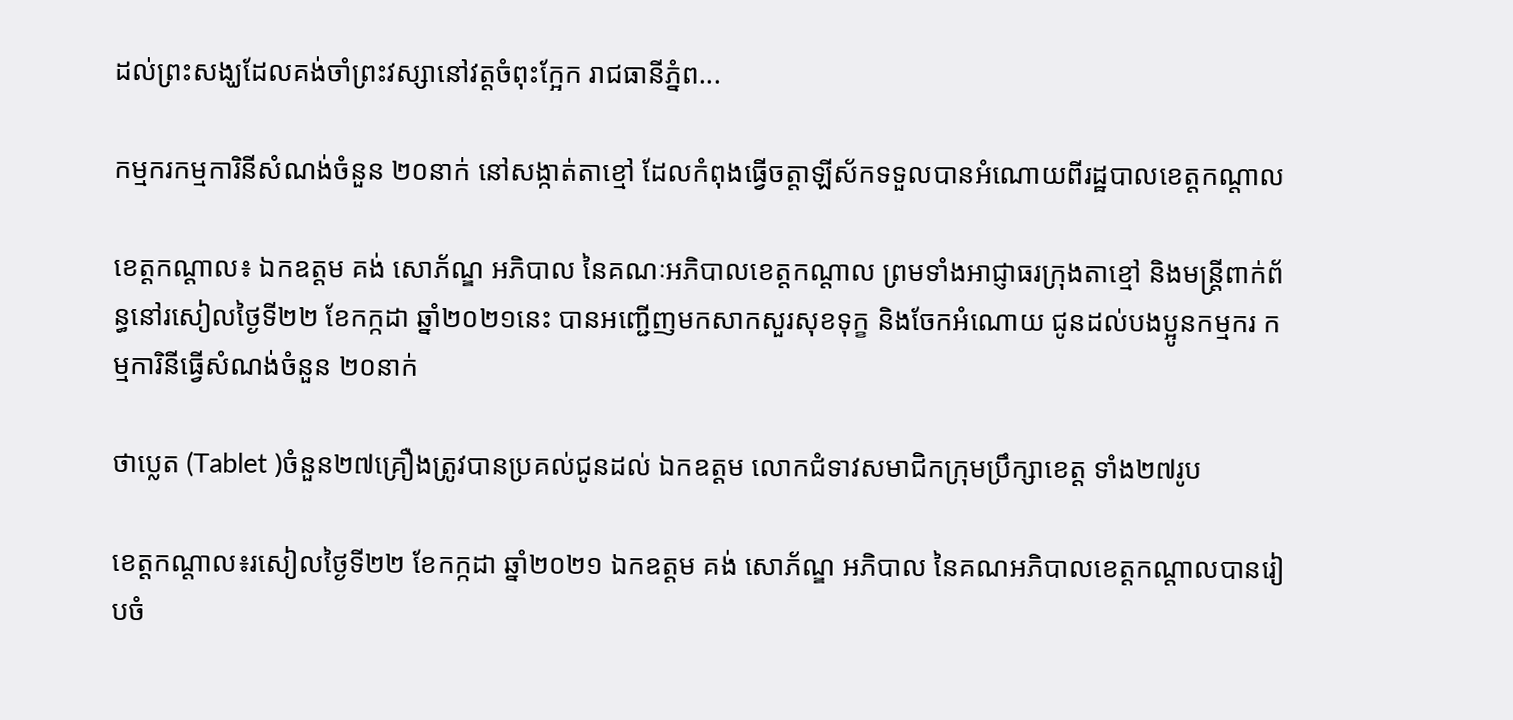ដល់ព្រះសង្ឃដែលគង់ចាំព្រះវស្សានៅវត្តចំពុះក្អែក រាជធានីភ្នំព...

កម្មករកម្មការិនីសំណង់ចំនួន ២០នាក់ នៅសង្កាត់តាខ្មៅ ដែលកំពុងធ្វើចត្តាឡីស័កទទួលបានអំណោយពីរដ្ឋបាលខេត្តកណ្តាល

ខេត្តកណ្តាល៖ ឯកឧត្តម គង់ សោភ័ណ្ឌ អភិបាល នៃគណៈអភិបាលខេត្តកណ្ដាល ព្រមទាំងអាជ្ញាធរក្រុងតាខ្មៅ និងមន្ត្រីពាក់ព័ន្ធនៅរសៀលថ្ងៃទី២២ ខែកក្កដា ឆ្នាំ២០២១នេះ បានអញ្ជើញមកសាកសួរសុខទុក្ខ និងចែកអំណោយ ជូនដល់បងប្អូនកម្មករ កម្មការិនីធ្វើសំណង់ចំនួន ២០នាក់

ថាប្លេត (Tablet )ចំនួន២៧គ្រឿងត្រូវបានប្រគល់ជូនដល់ ឯកឧត្តម លោកជំទាវសមាជិកក្រុមប្រឹក្សាខេត្ត ទាំង២៧រូប

ខេត្តកណ្តាល៖រសៀលថ្ងៃទី២២ ខែកក្កដា ឆ្នាំ២០២១ ឯកឧត្តម គង់ សោភ័ណ្ឌ អភិបាល នៃគណអភិបាលខេត្តកណ្តាលបានរៀបចំ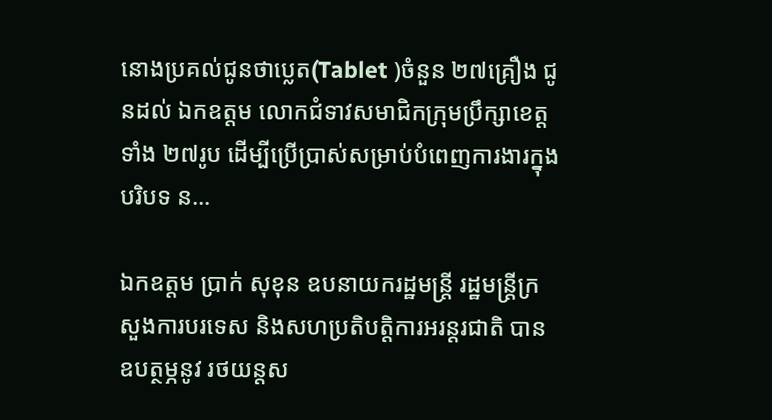នោងប្រគល់ជូនថាប្លេត(Tablet )ចំនួន ២៧គ្រឿង ជូនដល់ ឯកឧត្តម លោកជំទាវសមាជិកក្រុមប្រឹក្សាខេត្ត ទាំង ២៧រូប ដើម្បីប្រើប្រាស់សម្រាប់បំពេញការងារក្នុងបរិបទ ន...

ឯកឧត្តម ប្រាក់ សុខុន ឧបនាយករដ្ឋមន្រ្តី រដ្ឋមន្ត្រីក្រសួងការបរទេស និងសហប្រតិបត្តិការអរន្តរជាតិ បានឧបត្ថម្ភនូវ រថយន្តស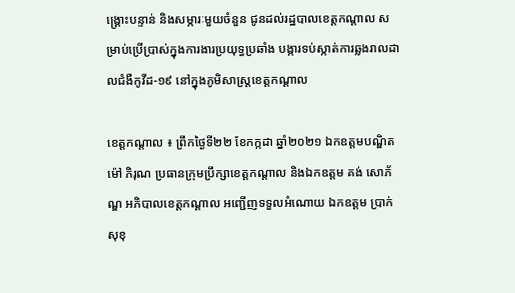ង្គ្រោះបន្ទាន់ និងសម្ភារៈមួយចំនួន ជូនដល់រដ្ឋបាលខេត្តកណ្ដាល សម្រាប់ប្រើប្រាស់ក្នុងការងារប្រយុទ្ធប្រឆាំង បង្ការទប់ស្កាត់ការឆ្លងរាលដាលជំងឺកូវីដ-១៩ នៅក្នុងភូមិសាស្រ្តខេត្តកណ្តាល

ខេត្តកណ្តាល ៖ ព្រឹកថ្ងៃទី២២ ខែកក្កដា ឆ្នាំ២០២១ ឯកឧត្ដមបណ្ឌិត ម៉ៅ ភិរុណ ប្រធានក្រុមប្រឹក្សាខេត្តកណ្តាល និងឯកឧត្ដម គង់ សោភ័ណ្ឌ អភិបាលខេត្តកណ្ដាល អញ្ជើញទទួលអំណោយ ឯកឧត្តម ប្រាក់ សុខុ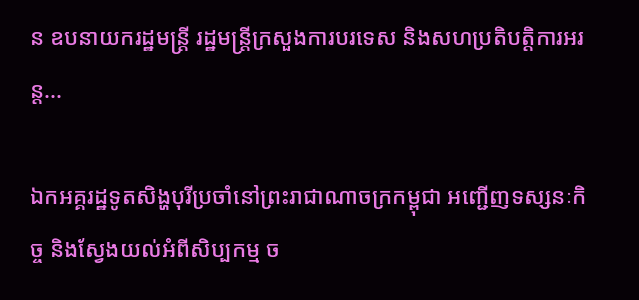ន ឧបនាយករដ្ឋមន្រ្តី រដ្ឋមន្ត្រីក្រសួងការបរទេស និងសហប្រតិបត្តិការអរន្ត...

ឯកអគ្គរដ្ឋទូតសិង្ហបុរីប្រចាំនៅព្រះរាជាណាចក្រកម្ពុជា អញ្ជើញទស្សនៈកិច្ច និងស្វែងយល់អំពីសិប្បកម្ម ច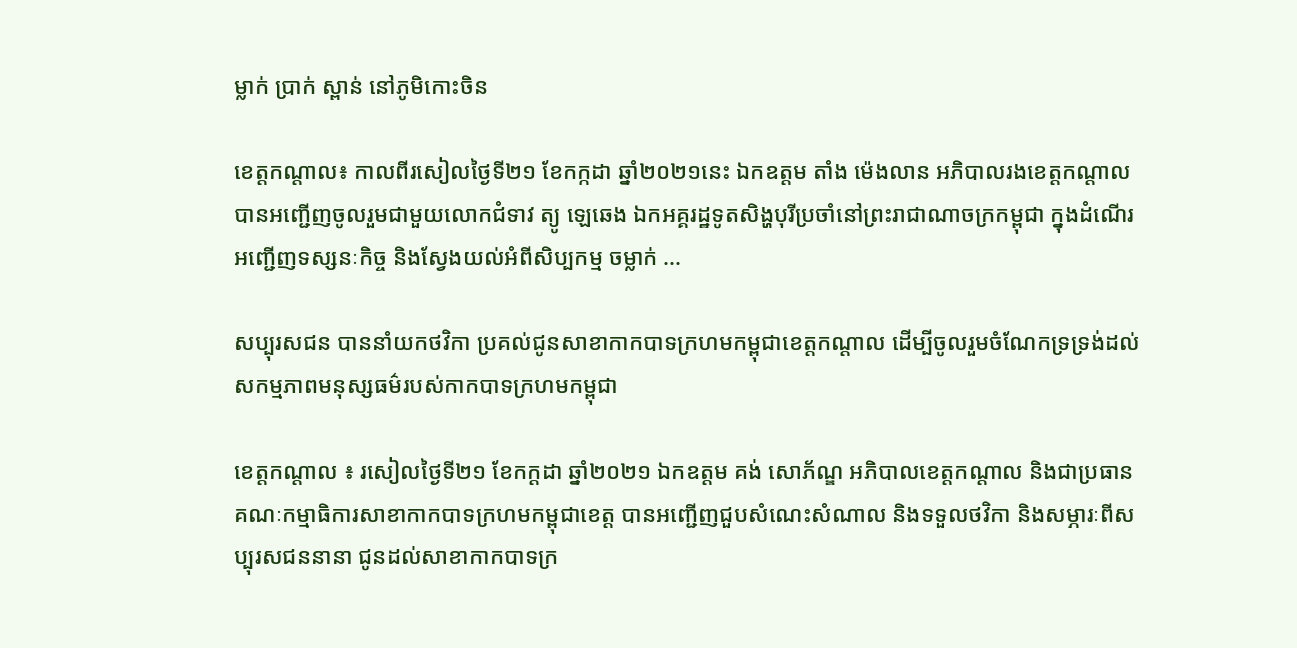ម្លាក់ ប្រាក់ ស្ពាន់ នៅភូមិកោះចិន

ខេត្តកណ្តាល៖ កាលពីរសៀលថ្ងៃទី២១ ខែកក្កដា ឆ្នាំ២០២១នេះ ឯកឧត្តម តាំង ម៉េងលាន អភិបាលរងខេត្តកណ្តាល បានអញ្ជើញចូលរួមជាមួយលោកជំទាវ ត្យូ ឡេឆេង ឯកអគ្គរដ្ឋទូតសិង្ហបុរីប្រចាំនៅព្រះរាជាណាចក្រកម្ពុជា ក្នុងដំណើរអញ្ជើញទស្សនៈកិច្ច និងស្វែងយល់អំពីសិប្បកម្ម ចម្លាក់ ...

សប្បុរសជន បាននាំយកថវិកា ប្រគល់ជូនសាខាកាកបាទក្រហមកម្ពុជាខេត្តកណ្ដាល ដើម្បីចូលរួមចំណែកទ្រទ្រង់ដល់សកម្មភាពមនុស្សធម៌របស់កាកបាទក្រហមកម្ពុជា

ខេត្តកណ្តាល ៖ រសៀលថ្ងៃទី២១ ខែកក្តដា ឆ្នាំ២០២១ ឯកឧត្តម គង់ សោភ័ណ្ឌ អភិបាលខេត្តកណ្តាល និងជាប្រធានគណៈកម្មាធិការសាខាកាកបាទក្រហមកម្ពុជាខេត្ត បានអញ្ជើញជួបសំណេះសំណាល និងទទួលថវិកា និងសម្ភារៈពីសប្បុរសជននានា ជូនដល់សាខាកាកបាទក្រ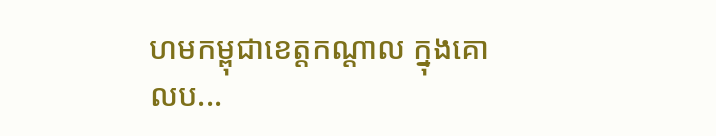ហមកម្ពុជាខេត្តកណ្តាល ក្នុងគោលប...